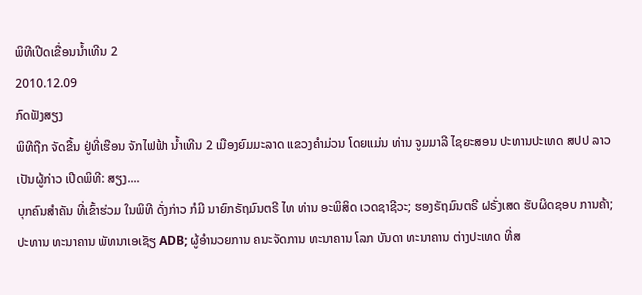ພິທີເປີດເຂື່ອນນໍ້າເທີນ 2
2010.12.09
ກົດຟັງສຽງ
ພິທີຖືກ ຈັດຂື້ນ ຢູ່ທີ່ເຮືອນ ຈັກໄຟຟ້າ ນໍ້າເທີນ 2 ເມືອງຍົມມະລາດ ແຂວງຄໍາມ່ວນ ໂດຍແມ່ນ ທ່ານ ຈູມມາລີ ໄຊຍະສອນ ປະທານປະເທດ ສປປ ລາວ ເປັນຜູ້ກ່າວ ເປີດພິທີ: ສຽງ....
ບຸກຄົນສໍາຄັນ ທີ່ເຂົ້າຮ່ວມ ໃນພິທີ ດັ່ງກ່າວ ກໍມີ ນາຍົກຣັຖມົນຕຣີ ໄທ ທ່ານ ອະພິສິດ ເວດຊາຊີວະ; ຮອງຣັຖມົນຕຣີ ຝຣັ່ງເສດ ຮັບຜິດຊອບ ການຄ້າ; ປະທານ ທະນາຄານ ພັທນາເອເຊັຽ ADB; ຜູ້ອໍານວຍການ ຄນະຈັດການ ທະນາຄານ ໂລກ ບັນດາ ທະນາຄານ ຕ່າງປະເທດ ທີ່ສ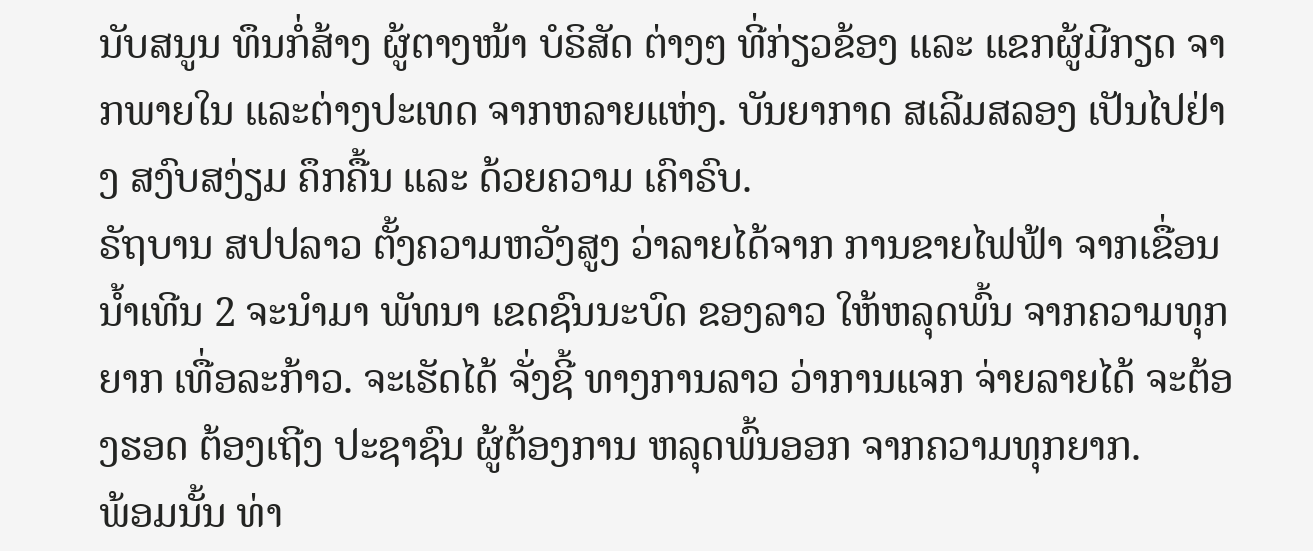ນັບສນູນ ທຶນກໍ່ສ້າງ ຜູ້ຕາງໜ້າ ບໍຣິສັດ ຕ່າງໆ ທີ່ກ່ຽວຂ້ອງ ແລະ ແຂກຜູ້ມີກຽດ ຈາກພາຍໃນ ແລະຕ່າງປະເທດ ຈາກຫລາຍແຫ່ງ. ບັນຍາກາດ ສເລີມສລອງ ເປັນໄປຢ່າງ ສງົບສງ່ຽມ ຄຶກຄື້ນ ແລະ ດ້ວຍຄວາມ ເຄົາຣົບ.
ຣັຖບານ ສປປລາວ ຕັ້ງຄວາມຫວັງສູງ ວ່າລາຍໄດ້ຈາກ ການຂາຍໄຟຟ້າ ຈາກເຂື່ອນນໍ້າເທີນ 2 ຈະນໍາມາ ພັທນາ ເຂດຊົນນະບົດ ຂອງລາວ ໃຫ້ຫລຸດພົ້ນ ຈາກຄວາມທຸກ ຍາກ ເທື່ອລະກ້າວ. ຈະເຮັດໄດ້ ຈັ່ງຊີ້ ທາງການລາວ ວ່າການແຈກ ຈ່າຍລາຍໄດ້ ຈະຕ້ອງຮອດ ຕ້ອງເຖີງ ປະຊາຊົນ ຜູ້ຕ້ອງການ ຫລຸດພົ້ນອອກ ຈາກຄວາມທຸກຍາກ.
ພ້ອມນັ້ນ ທ່າ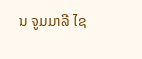ນ ຈູມມາລີ ໄຊ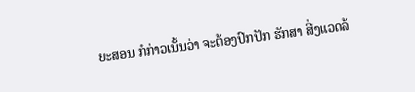ຍະສອນ ກໍກ່າວເນັ້ນວ່າ ຈະຕ້ອງປົກປັກ ຮັກສາ ສີ່ງແວດລ້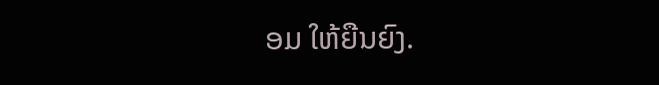ອມ ໃຫ້ຍືນຍົງ.